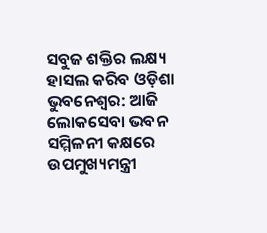ସବୁଜ ଶକ୍ତିର ଲକ୍ଷ୍ୟ ହାସଲ କରିବ ଓଡ଼ିଶା
ଭୁବନେଶ୍ୱର: ଆଜି ଲୋକସେବା ଭବନ ସମ୍ମିଳନୀ କକ୍ଷରେ ଉପମୁଖ୍ୟମନ୍ତ୍ରୀ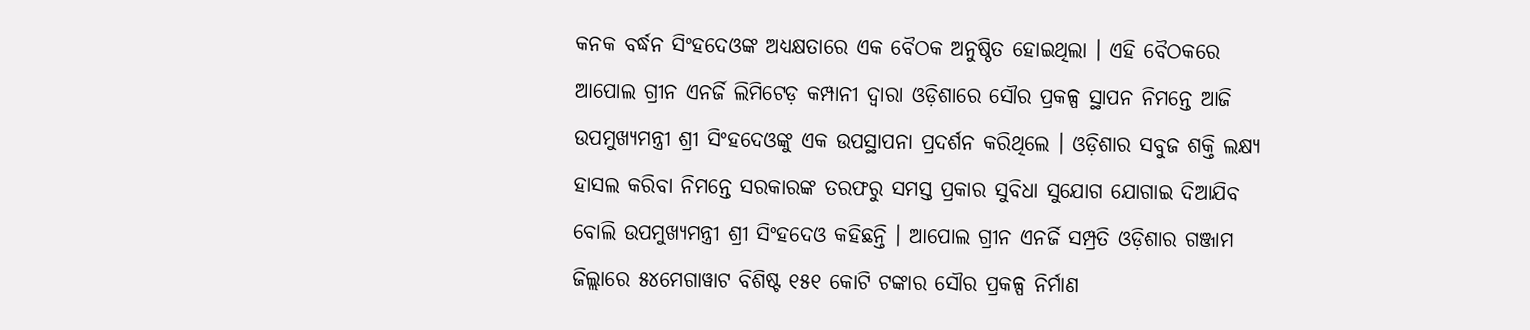କନକ ବର୍ଦ୍ଧନ ସିଂହଦେଓଙ୍କ ଅଧ୍ୟକ୍ଷତାରେ ଏକ ବୈଠକ ଅନୁଷ୍ଠିତ ହୋଇଥିଲା । ଏହି ବୈଠକରେ ଆପୋଲ ଗ୍ରୀନ ଏନର୍ଜି ଲିମିଟେଡ଼ କମ୍ପାନୀ ଦ୍ୱାରା ଓଡ଼ିଶାରେ ସୌର ପ୍ରକଳ୍ପ ସ୍ଥାପନ ନିମନ୍ତେ ଆଜି ଉପମୁଖ୍ୟମନ୍ତ୍ରୀ ଶ୍ରୀ ସିଂହଦେଓଙ୍କୁ ଏକ ଉପସ୍ଥାପନା ପ୍ରଦର୍ଶନ କରିଥିଲେ । ଓଡ଼ିଶାର ସବୁଜ ଶକ୍ତି ଲକ୍ଷ୍ୟ ହାସଲ କରିବା ନିମନ୍ତେ ସରକାରଙ୍କ ତରଫରୁ ସମସ୍ତ ପ୍ରକାର ସୁବିଧା ସୁଯୋଗ ଯୋଗାଇ ଦିଆଯିବ ବୋଲି ଉପମୁଖ୍ୟମନ୍ତ୍ରୀ ଶ୍ରୀ ସିଂହଦେଓ କହିଛନ୍ତି । ଆପୋଲ ଗ୍ରୀନ ଏନର୍ଜି ସମ୍ପ୍ରତି ଓଡ଼ିଶାର ଗଞ୍ଜାମ ଜିଲ୍ଲାରେ ୫୪ମେଗାୱାଟ ବିଶିଷ୍ଟ ୧୫୧ କୋଟି ଟଙ୍କାର ସୌର ପ୍ରକଳ୍ପ ନିର୍ମାଣ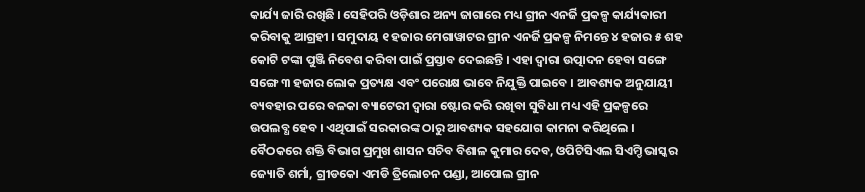କାର୍ଯ୍ୟ ଜାରି ରଖିଛି । ସେହିପରି ଓଡ଼ିଶାର ଅନ୍ୟ ଜାଗାରେ ମଧ୍ୟ ଗ୍ରୀନ ଏନର୍ଜି ପ୍ରକଳ୍ପ କାର୍ଯ୍ୟକାରୀ କରିବାକୁ ଆଗ୍ରହୀ । ସମୁଦାୟ ୧ ହଜାର ମେଗାୱାଟର ଗ୍ରୀନ ଏନର୍ଜି ପ୍ରକଳ୍ପ ନିମନ୍ତେ ୪ ହଜାର ୫ ଶହ କୋଟି ଟଙ୍କା ପୁଞ୍ଜି ନିବେଶ କରିବା ପାଇଁ ପ୍ରସ୍ତାବ ଦେଇଛନ୍ତି । ଏହା ଦ୍ୱାରା ଉତ୍ପାଦନ ହେବା ସଙ୍ଗେ ସଙ୍ଗେ ୩ ହଜାର ଲୋକ ପ୍ରତ୍ୟକ୍ଷ ଏବଂ ପରୋକ୍ଷ ଭାବେ ନିଯୁକ୍ତି ପାଇବେ । ଆବଶ୍ୟକ ଅନୁଯାୟୀ ବ୍ୟବହାର ପରେ ବଳକା ବ୍ୟାଟେରୀ ଦ୍ୱାରା ଷ୍ଟୋର କରି ରଖିବା ସୁବିଧା ମଧ୍ୟ ଏହି ପ୍ରକଳ୍ପରେ ଉପଲବ୍ଧ ହେବ । ଏଥିପାଇଁ ସରକାରଙ୍କ ଠାରୁ ଆବଶ୍ୟକ ସହଯୋଗ କାମନା କରିଥିଲେ ।
ବୈଠକରେ ଶକ୍ତି ବିଭାଗ ପ୍ରମୁଖ ଶାସନ ସଚିବ ବିଶାଳ କୁମାର ଦେବ, ଓପିଟିସିଏଲ ସିଏମ୍ଡି ଭାସ୍କର ଜ୍ୟୋତି ଶର୍ମା, ଗ୍ରୀଡକୋ ଏମଡି ତ୍ରିଲୋଚନ ପଣ୍ଡା, ଆପୋଲ ଗ୍ରୀନ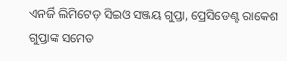ଏନର୍ଜି ଲିମିଟେଡ଼ ସିଇଓ ସଞ୍ଜୟ ଗୁପ୍ତା, ପ୍ରେସିଡେଣ୍ଟ ରାକେଶ ଗୁପ୍ତାଙ୍କ ସମେତ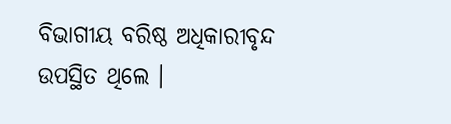ବିଭାଗୀୟ ବରିଷ୍ଠ ଅଧିକାରୀବୃନ୍ଦ ଉପସ୍ଥିତ ଥିଲେ ।